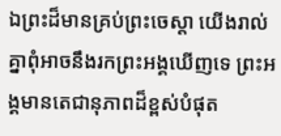ឯព្រះដ៏មានគ្រប់ព្រះចេស្តា យើងរាល់គ្នាពុំអាចនឹងរកព្រះអង្គឃើញទេ ព្រះអង្គមានតេជានុភាពដ៏ខ្ពស់បំផុត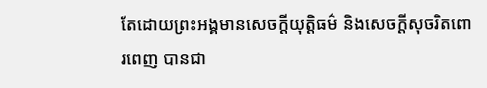តែដោយព្រះអង្គមានសេចក្ដីយុត្តិធម៌ និងសេចក្ដីសុចរិតពោរពេញ បានជា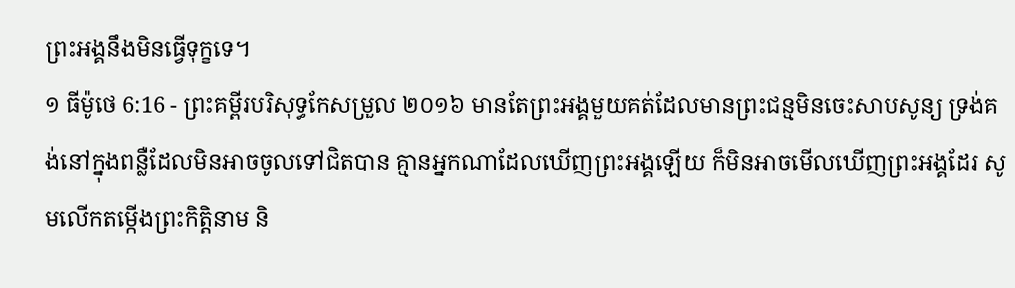ព្រះអង្គនឹងមិនធ្វើទុក្ខទេ។
១ ធីម៉ូថេ 6:16 - ព្រះគម្ពីរបរិសុទ្ធកែសម្រួល ២០១៦ មានតែព្រះអង្គមួយគត់ដែលមានព្រះជន្មមិនចេះសាបសូន្យ ទ្រង់គង់នៅក្នុងពន្លឺដែលមិនអាចចូលទៅជិតបាន គ្មានអ្នកណាដែលឃើញព្រះអង្គឡើយ ក៏មិនអាចមើលឃើញព្រះអង្គដែរ សូមលើកតម្កើងព្រះកិត្តិនាម និ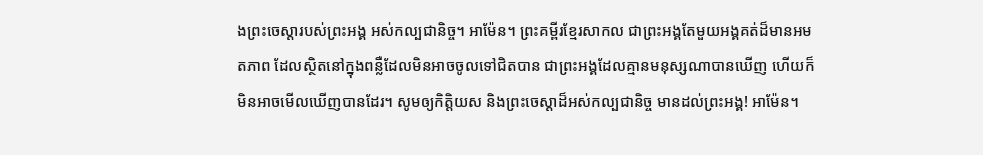ងព្រះចេស្តារបស់ព្រះអង្គ អស់កល្បជានិច្ច។ អាម៉ែន។ ព្រះគម្ពីរខ្មែរសាកល ជាព្រះអង្គតែមួយអង្គគត់ដ៏មានអមតភាព ដែលស្ថិតនៅក្នុងពន្លឺដែលមិនអាចចូលទៅជិតបាន ជាព្រះអង្គដែលគ្មានមនុស្សណាបានឃើញ ហើយក៏មិនអាចមើលឃើញបានដែរ។ សូមឲ្យកិត្តិយស និងព្រះចេស្ដាដ៏អស់កល្បជានិច្ច មានដល់ព្រះអង្គ! អាម៉ែន។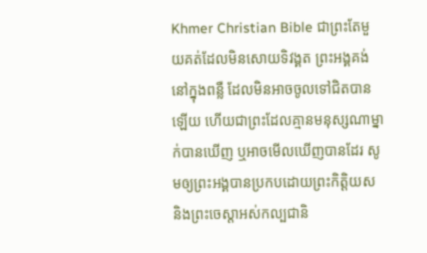Khmer Christian Bible ជាព្រះតែមួយគត់ដែលមិនសោយទិវង្គត ព្រះអង្គគង់នៅក្នុងពន្លឺ ដែលមិនអាចចូលទៅជិតបានឡើយ ហើយជាព្រះដែលគ្មានមនុស្សណាម្នាក់បានឃើញ ឬអាចមើលឃើញបានដែរ សូមឲ្យព្រះអង្គបានប្រកបដោយព្រះកិត្ដិយស និងព្រះចេស្ដាអស់កល្បជានិ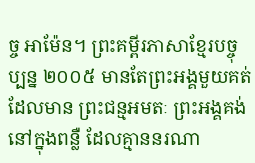ច្ច អាម៉ែន។ ព្រះគម្ពីរភាសាខ្មែរបច្ចុប្បន្ន ២០០៥ មានតែព្រះអង្គមួយគត់ដែលមាន ព្រះជន្មអមតៈ ព្រះអង្គគង់នៅក្នុងពន្លឺ ដែលគ្មាននរណា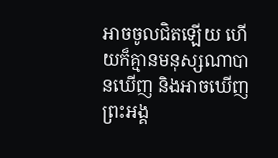អាចចូលជិតឡើយ ហើយក៏គ្មានមនុស្សណាបានឃើញ និងអាចឃើញព្រះអង្គ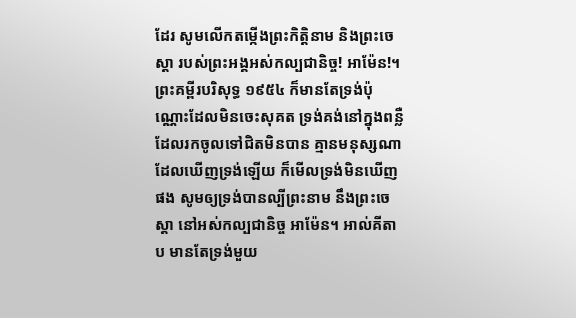ដែរ សូមលើកតម្កើងព្រះកិត្តិនាម និងព្រះចេស្ដា របស់ព្រះអង្គអស់កល្បជានិច្ច! អាម៉ែន!។ ព្រះគម្ពីរបរិសុទ្ធ ១៩៥៤ ក៏មានតែទ្រង់ប៉ុណ្ណោះដែលមិនចេះសុគត ទ្រង់គង់នៅក្នុងពន្លឺដែលរកចូលទៅជិតមិនបាន គ្មានមនុស្សណាដែលឃើញទ្រង់ឡើយ ក៏មើលទ្រង់មិនឃើញផង សូមឲ្យទ្រង់បានល្បីព្រះនាម នឹងព្រះចេស្តា នៅអស់កល្បជានិច្ច អាម៉ែន។ អាល់គីតាប មានតែទ្រង់មួយ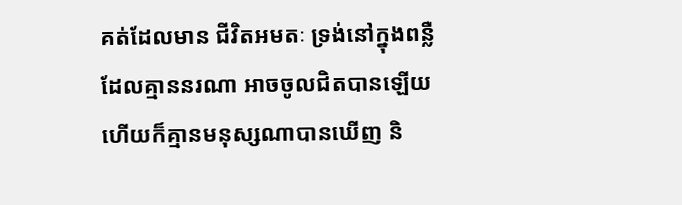គត់ដែលមាន ជីវិតអមតៈ ទ្រង់នៅក្នុងពន្លឺ ដែលគ្មាននរណា អាចចូលជិតបានឡើយ ហើយក៏គ្មានមនុស្សណាបានឃើញ និ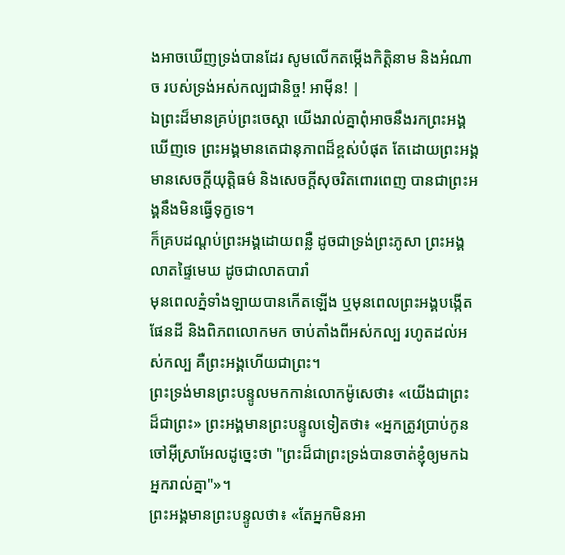ងអាចឃើញទ្រង់បានដែរ សូមលើកតម្កើងកិត្ដិនាម និងអំណាច របស់ទ្រង់អស់កល្បជានិច្ច! អាម៉ីន! |
ឯព្រះដ៏មានគ្រប់ព្រះចេស្តា យើងរាល់គ្នាពុំអាចនឹងរកព្រះអង្គឃើញទេ ព្រះអង្គមានតេជានុភាពដ៏ខ្ពស់បំផុត តែដោយព្រះអង្គមានសេចក្ដីយុត្តិធម៌ និងសេចក្ដីសុចរិតពោរពេញ បានជាព្រះអង្គនឹងមិនធ្វើទុក្ខទេ។
ក៏គ្របដណ្ដប់ព្រះអង្គដោយពន្លឺ ដូចជាទ្រង់ព្រះភូសា ព្រះអង្គលាតផ្ទៃមេឃ ដូចជាលាតបារាំ
មុនពេលភ្នំទាំងឡាយបានកើតឡើង ឬមុនពេលព្រះអង្គបង្កើតផែនដី និងពិភពលោកមក ចាប់តាំងពីអស់កល្ប រហូតដល់អស់កល្ប គឺព្រះអង្គហើយជាព្រះ។
ព្រះទ្រង់មានព្រះបន្ទូលមកកាន់លោកម៉ូសេថា៖ «យើងជាព្រះដ៏ជាព្រះ» ព្រះអង្គមានព្រះបន្ទូលទៀតថា៖ «អ្នកត្រូវប្រាប់កូនចៅអ៊ីស្រាអែលដូច្នេះថា "ព្រះដ៏ជាព្រះទ្រង់បានចាត់ខ្ញុំឲ្យមកឯអ្នករាល់គ្នា"»។
ព្រះអង្គមានព្រះបន្ទូលថា៖ «តែអ្នកមិនអា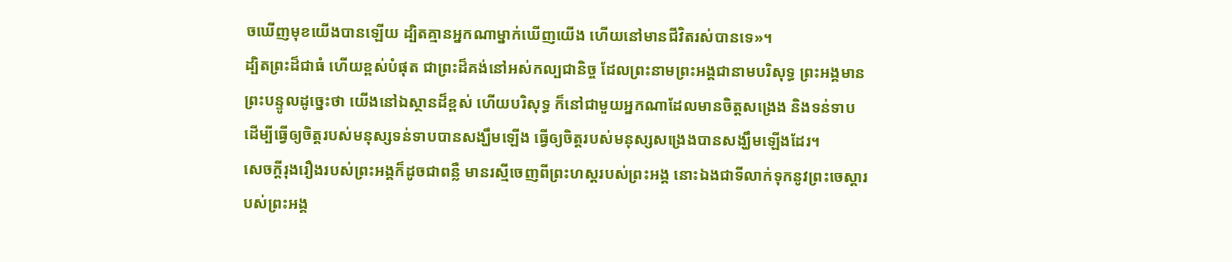ចឃើញមុខយើងបានឡើយ ដ្បិតគ្មានអ្នកណាម្នាក់ឃើញយើង ហើយនៅមានជីវិតរស់បានទេ»។
ដ្បិតព្រះដ៏ជាធំ ហើយខ្ពស់បំផុត ជាព្រះដ៏គង់នៅអស់កល្បជានិច្ច ដែលព្រះនាមព្រះអង្គជានាមបរិសុទ្ធ ព្រះអង្គមានព្រះបន្ទូលដូច្នេះថា យើងនៅឯស្ថានដ៏ខ្ពស់ ហើយបរិសុទ្ធ ក៏នៅជាមួយអ្នកណាដែលមានចិត្តសង្រេង និងទន់ទាប ដើម្បីធ្វើឲ្យចិត្តរបស់មនុស្សទន់ទាបបានសង្ឃឹមឡើង ធ្វើឲ្យចិត្តរបស់មនុស្សសង្រេងបានសង្ឃឹមឡើងដែរ។
សេចក្ដីរុងរឿងរបស់ព្រះអង្គក៏ដូចជាពន្លឺ មានរស្មីចេញពីព្រះហស្តរបស់ព្រះអង្គ នោះឯងជាទីលាក់ទុកនូវព្រះចេស្តារបស់ព្រះអង្គ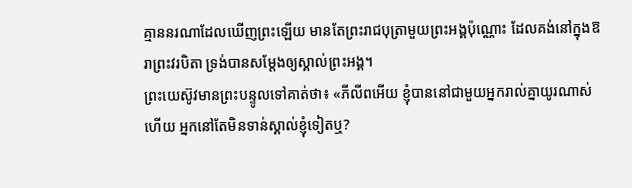គ្មាននរណាដែលឃើញព្រះឡើយ មានតែព្រះរាជបុត្រាមួយព្រះអង្គប៉ុណ្ណោះ ដែលគង់នៅក្នុងឱរាព្រះវរបិតា ទ្រង់បានសម្តែងឲ្យស្គាល់ព្រះអង្គ។
ព្រះយេស៊ូវមានព្រះបន្ទូលទៅគាត់ថា៖ «ភីលីពអើយ ខ្ញុំបាននៅជាមួយអ្នករាល់គ្នាយូរណាស់ហើយ អ្នកនៅតែមិនទាន់ស្គាល់ខ្ញុំទៀតឬ?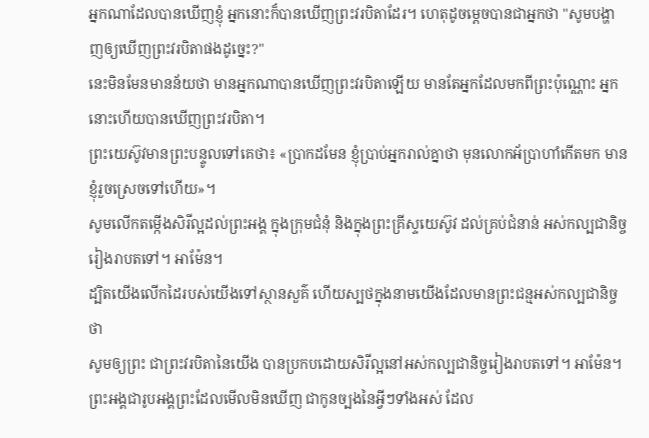អ្នកណាដែលបានឃើញខ្ញុំ អ្នកនោះក៏បានឃើញព្រះវរបិតាដែរ។ ហេតុដូចម្តេចបានជាអ្នកថា "សូមបង្ហាញឲ្យឃើញព្រះវរបិតាផងដូច្នេះ?"
នេះមិនមែនមានន័យថា មានអ្នកណាបានឃើញព្រះវរបិតាឡើយ មានតែអ្នកដែលមកពីព្រះប៉ុណ្ណោះ អ្នកនោះហើយបានឃើញព្រះវរបិតា។
ព្រះយេស៊ូវមានព្រះបន្ទូលទៅគេថា៖ «ប្រាកដមែន ខ្ញុំប្រាប់អ្នករាល់គ្នាថា មុនលោកអ័ប្រាហាំកើតមក មានខ្ញុំរួចស្រេចទៅហើយ»។
សូមលើកតម្កើងសិរីល្អដល់ព្រះអង្គ ក្នុងក្រុមជំនុំ និងក្នុងព្រះគ្រីស្ទយេស៊ូវ ដល់គ្រប់ជំនាន់ អស់កល្បជានិច្ចរៀងរាបតទៅ។ អាម៉ែន។
ដ្បិតយើងលើកដៃរបស់យើងទៅស្ថានសួគ៌ ហើយស្បថក្នុងនាមយើងដែលមានព្រះជន្មអស់កល្បជានិច្ចថា
សូមឲ្យព្រះ ជាព្រះវរបិតានៃយើង បានប្រកបដោយសិរីល្អនៅអស់កល្បជានិច្ចរៀងរាបតទៅ។ អាម៉ែន។
ព្រះអង្គជារូបអង្គព្រះដែលមើលមិនឃើញ ជាកូនច្បងនៃអ្វីៗទាំងអស់ ដែល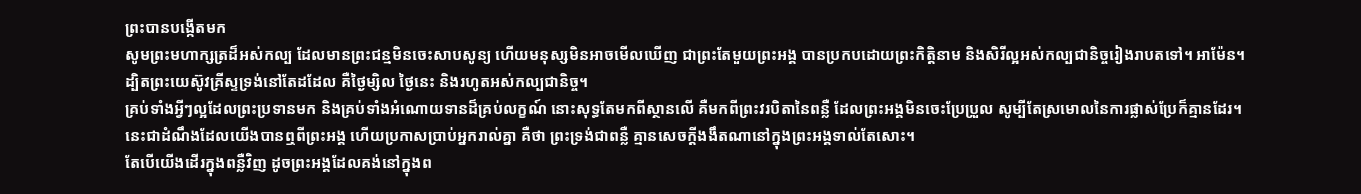ព្រះបានបង្កើតមក
សូមព្រះមហាក្សត្រដ៏អស់កល្ប ដែលមានព្រះជន្មមិនចេះសាបសូន្យ ហើយមនុស្សមិនអាចមើលឃើញ ជាព្រះតែមួយព្រះអង្គ បានប្រកបដោយព្រះកិត្តិនាម និងសិរីល្អអស់កល្បជានិច្ចរៀងរាបតទៅ។ អាម៉ែន។
ដ្បិតព្រះយេស៊ូវគ្រីស្ទទ្រង់នៅតែដដែល គឺថ្ងៃម្សិល ថ្ងៃនេះ និងរហូតអស់កល្បជានិច្ច។
គ្រប់ទាំងអ្វីៗល្អដែលព្រះប្រទានមក និងគ្រប់ទាំងអំណោយទានដ៏គ្រប់លក្ខណ៍ នោះសុទ្ធតែមកពីស្ថានលើ គឺមកពីព្រះវរបិតានៃពន្លឺ ដែលព្រះអង្គមិនចេះប្រែប្រួល សូម្បីតែស្រមោលនៃការផ្លាស់ប្រែក៏គ្មានដែរ។
នេះជាដំណឹងដែលយើងបានឮពីព្រះអង្គ ហើយប្រកាសប្រាប់អ្នករាល់គ្នា គឺថា ព្រះទ្រង់ជាពន្លឺ គ្មានសេចក្ដីងងឹតណានៅក្នុងព្រះអង្គទាល់តែសោះ។
តែបើយើងដើរក្នុងពន្លឺវិញ ដូចព្រះអង្គដែលគង់នៅក្នុងព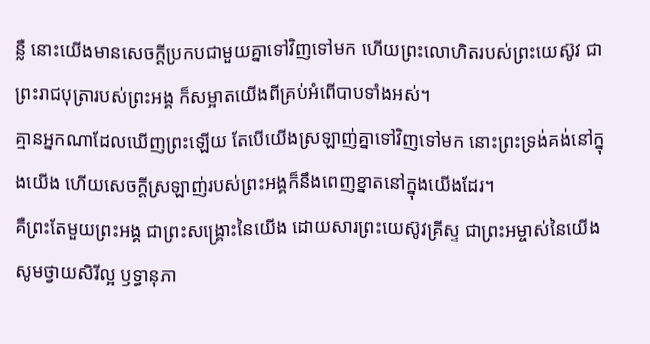ន្លឺ នោះយើងមានសេចក្ដីប្រកបជាមួយគ្នាទៅវិញទៅមក ហើយព្រះលោហិតរបស់ព្រះយេស៊ូវ ជាព្រះរាជបុត្រារបស់ព្រះអង្គ ក៏សម្អាតយើងពីគ្រប់អំពើបាបទាំងអស់។
គ្មានអ្នកណាដែលឃើញព្រះឡើយ តែបើយើងស្រឡាញ់គ្នាទៅវិញទៅមក នោះព្រះទ្រង់គង់នៅក្នុងយើង ហើយសេចក្ដីស្រឡាញ់របស់ព្រះអង្គក៏នឹងពេញខ្នាតនៅក្នុងយើងដែរ។
គឺព្រះតែមួយព្រះអង្គ ជាព្រះសង្គ្រោះនៃយើង ដោយសារព្រះយេស៊ូវគ្រីស្ទ ជាព្រះអម្ចាស់នៃយើង សូមថ្វាយសិរីល្អ ឫទ្ធានុភា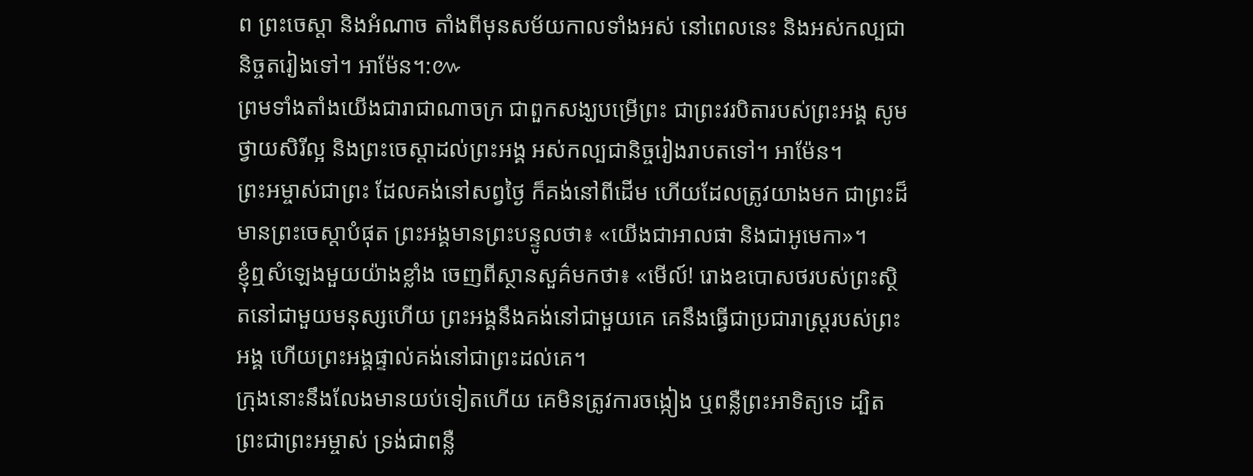ព ព្រះចេស្តា និងអំណាច តាំងពីមុនសម័យកាលទាំងអស់ នៅពេលនេះ និងអស់កល្បជានិច្ចតរៀងទៅ។ អាម៉ែន។:៚
ព្រមទាំងតាំងយើងជារាជាណាចក្រ ជាពួកសង្ឃបម្រើព្រះ ជាព្រះវរបិតារបស់ព្រះអង្គ សូមថ្វាយសិរីល្អ និងព្រះចេស្តាដល់ព្រះអង្គ អស់កល្បជានិច្ចរៀងរាបតទៅ។ អាម៉ែន។
ព្រះអម្ចាស់ជាព្រះ ដែលគង់នៅសព្វថ្ងៃ ក៏គង់នៅពីដើម ហើយដែលត្រូវយាងមក ជាព្រះដ៏មានព្រះចេស្តាបំផុត ព្រះអង្គមានព្រះបន្ទូលថា៖ «យើងជាអាលផា និងជាអូមេកា»។
ខ្ញុំឮសំឡេងមួយយ៉ាងខ្លាំង ចេញពីស្ថានសួគ៌មកថា៖ «មើល៍! រោងឧបោសថរបស់ព្រះស្ថិតនៅជាមួយមនុស្សហើយ ព្រះអង្គនឹងគង់នៅជាមួយគេ គេនឹងធ្វើជាប្រជារាស្ត្ររបស់ព្រះអង្គ ហើយព្រះអង្គផ្ទាល់គង់នៅជាព្រះដល់គេ។
ក្រុងនោះនឹងលែងមានយប់ទៀតហើយ គេមិនត្រូវការចង្កៀង ឬពន្លឺព្រះអាទិត្យទេ ដ្បិតព្រះជាព្រះអម្ចាស់ ទ្រង់ជាពន្លឺ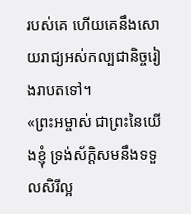របស់គេ ហើយគេនឹងសោយរាជ្យអស់កល្បជានិច្ចរៀងរាបតទៅ។
«ព្រះអម្ចាស់ ជាព្រះនៃយើងខ្ញុំ ទ្រង់ស័ក្តិសមនឹងទទួលសិរីល្អ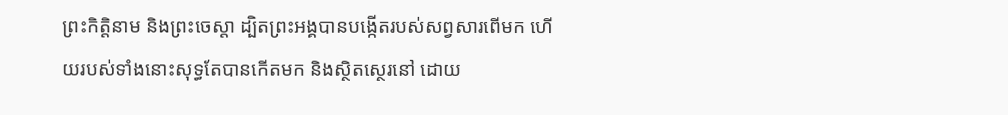ព្រះកិត្តិនាម និងព្រះចេស្តា ដ្បិតព្រះអង្គបានបង្កើតរបស់សព្វសារពើមក ហើយរបស់ទាំងនោះសុទ្ធតែបានកើតមក និងស្ថិតស្ថេរនៅ ដោយ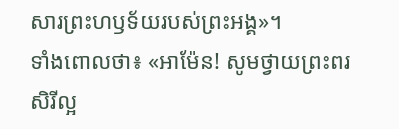សារព្រះហឫទ័យរបស់ព្រះអង្គ»។
ទាំងពោលថា៖ «អាម៉ែន! សូមថ្វាយព្រះពរ សិរីល្អ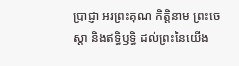ប្រាជ្ញា អរព្រះគុណ កិត្តិនាម ព្រះចេស្តា និងឥទ្ធិឫទ្ធិ ដល់ព្រះនៃយើង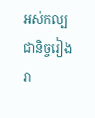អស់កល្បជានិច្ចរៀងរា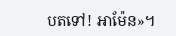បតទៅ! អាម៉ែន»។